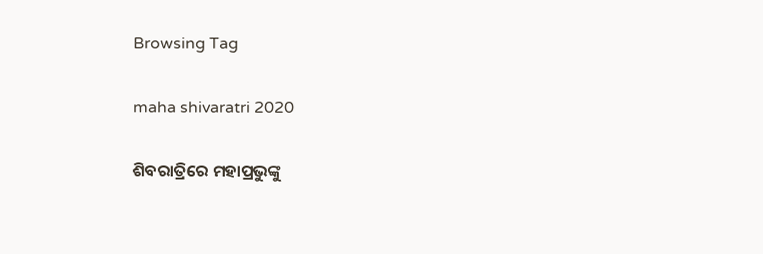Browsing Tag

maha shivaratri 2020

ଶିବରାତ୍ରିରେ ମହାପ୍ରଭୁଙ୍କୁ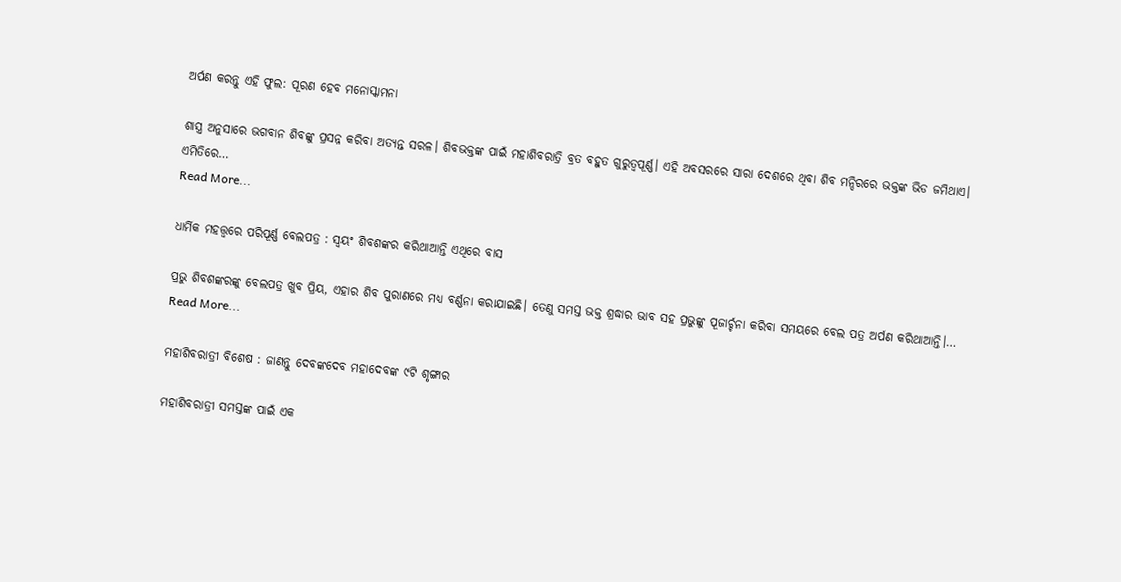ଅର୍ପଣ କରନ୍ତୁ ଏହି ଫୁଲ: ପୂରଣ ହେବ ମନୋସ୍କାମନା

ଶାସ୍ତ୍ର ଅନୁସାରେ ଭଗବାନ ଶିବଙ୍କୁ ପ୍ରସନ୍ନ କରିବା ଅତ୍ୟନ୍ତ ସରଳ। ଶିବଭକ୍ତଙ୍କ ପାଇଁ ମହାଶିବରାତ୍ରି ବ୍ରତ ବହୁତ ଗୁରୁତ୍ବପୂର୍ଣ୍ଣ। ଏହି ଅବସରରେ ସାରା ଦେଶରେ ଥିବା ଶିବ ମନ୍ଦିରରେ ଭକ୍ତଙ୍କ ଭିଡ ଜମିଥାଏ। ଏମିତିରେ…
Read More...

ଧାର୍ମିକ ମହତ୍ତ୍ୱରେ ପରିପୂର୍ଣ୍ଣ ବେଲପତ୍ର : ସ୍ୱୟଂ ଶିବଶଙ୍କର କରିଥାଆନ୍ତି ଏଥିରେ ବାସ

ପ୍ରଭୁ ଶିବଶଙ୍କରଙ୍କୁ ବେଲପତ୍ର ଖୁବ ପ୍ରିୟ, ଏହାର ଶିବ ପୁରାଣରେ ମଧ୍ୟ ବର୍ଣ୍ଣନା କରାଯାଇଛି। ତେଣୁ ସମସ୍ତ ଭକ୍ତ ଶ୍ରଦ୍ଧାର ଭାବ ସହ ପ୍ରଭୁଙ୍କୁ ପୂଜାର୍ଚ୍ଚନା କରିବା ସମୟରେ ବେଲ ପତ୍ର ଅର୍ପଣ କରିଥାଆନ୍ତି।…
Read More...

ମହାଶିବରାତ୍ରୀ ବିଶେଷ : ଜାଣନ୍ତୁ ଦେବଙ୍କଦେବ ମହାଦେବଙ୍କ ୯ଟି ଶୃଙ୍ଗାର

ମହାଶିବରାତ୍ରୀ ସମସ୍ତଙ୍କ ପାଇଁ ଏକ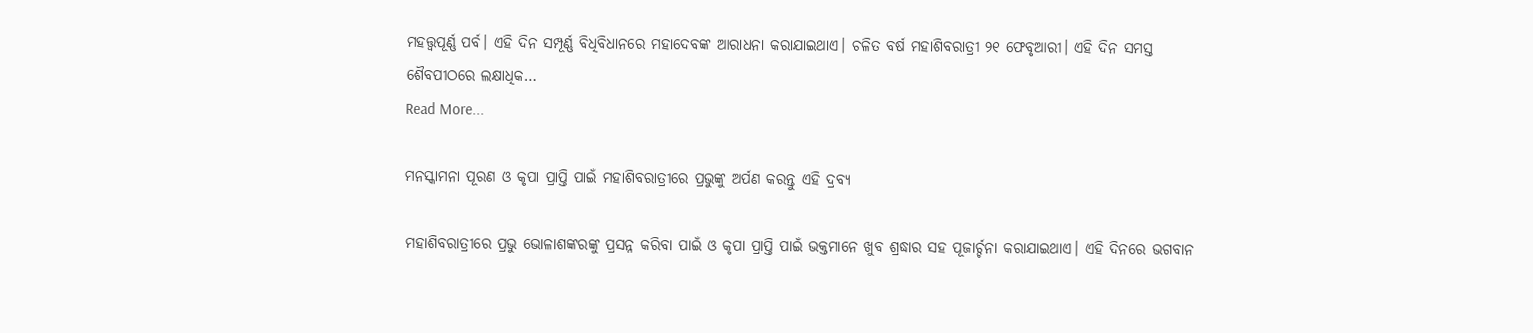ମହତ୍ତ୍ୱପୂର୍ଣ୍ଣ ପର୍ବ। ଏହି ଦିନ ସମ୍ପୂର୍ଣ୍ଣ ବିଧିବିଧାନରେ ମହାଦେବଙ୍କ ଆରାଧନା କରାଯାଇଥାଏ। ଚଳିତ ବର୍ଷ ମହାଶିବରାତ୍ରୀ ୨୧ ଫେବୃଆରୀ। ଏହି ଦିନ ସମସ୍ତ ଶୈବପୀଠରେ ଲକ୍ଷାଧିକ…
Read More...

ମନସ୍କାମନା ପୂରଣ ଓ କୃପା ପ୍ରାପ୍ତି ପାଇଁ ମହାଶିବରାତ୍ରୀରେ ପ୍ରଭୁଙ୍କୁ ଅର୍ପଣ କରନ୍ତୁ ଏହି ଦ୍ରବ୍ୟ

ମହାଶିବରାତ୍ରୀରେ ପ୍ରଭୁ ଭୋଳାଶଙ୍କରଙ୍କୁ ପ୍ରସନ୍ନ କରିବା ପାଇଁ ଓ କୃପା ପ୍ରାପ୍ତି ପାଇଁ ଭକ୍ତମାନେ ଖୁବ ଶ୍ରଦ୍ଧାର ସହ ପୂଜାର୍ଚ୍ଚନା କରାଯାଇଥାଏ। ଏହି ଦିନରେ ଭଗବାନ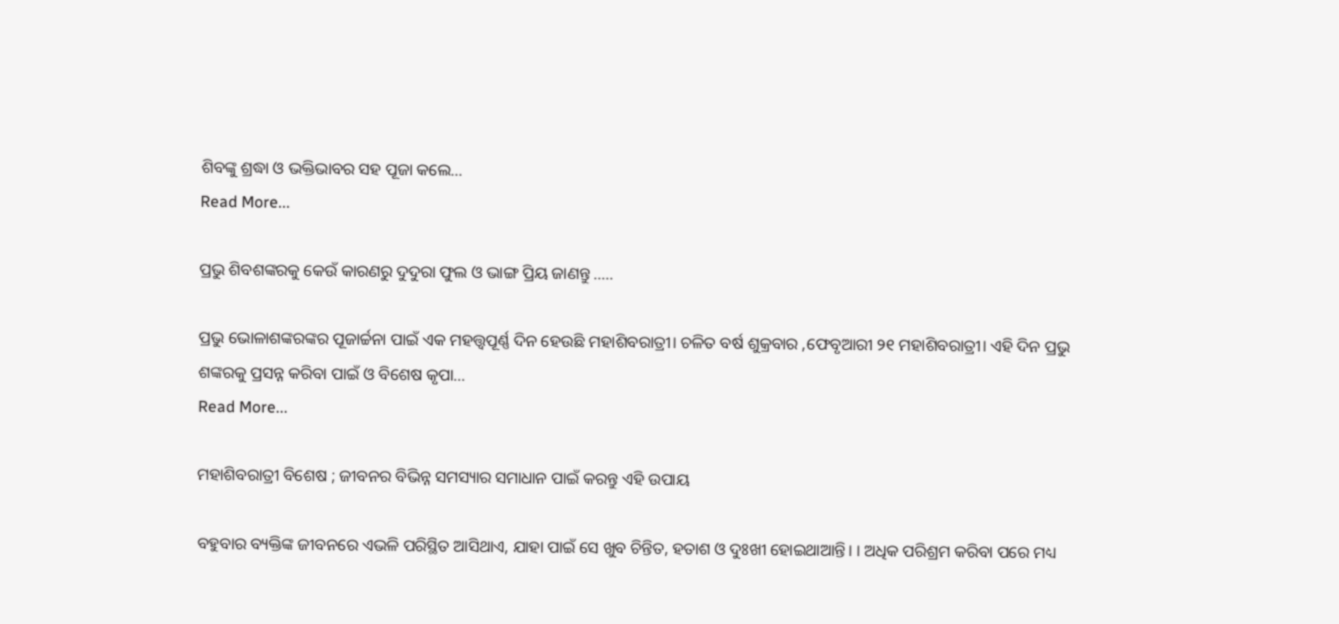ଶିବଙ୍କୁ ଶ୍ରଦ୍ଧା ଓ ଭକ୍ତିଭାବର ସହ ପୂଜା କଲେ…
Read More...

ପ୍ରଭୁ ଶିବଶଙ୍କରକୁ କେଉଁ କାରଣରୁ ଦୁଦୁରା ଫୁଲ ଓ ଭାଙ୍ଗ ପ୍ରିୟ ଜାଣନ୍ତୁ …..

ପ୍ରଭୁ ଭୋଳାଶଙ୍କରଙ୍କର ପୂଜାର୍ଚ୍ଚନା ପାଇଁ ଏକ ମହତ୍ତ୍ୱପୂର୍ଣ୍ଣ ଦିନ ହେଉଛି ମହାଶିବରାତ୍ରୀ। ଚଳିତ ବର୍ଷ ଶୁକ୍ରବାର ,ଫେବୃଆରୀ ୨୧ ମହାଶିବରାତ୍ରୀ। ଏହି ଦିନ ପ୍ରଭୁ ଶଙ୍କରକୁ ପ୍ରସନ୍ନ କରିବା ପାଇଁ ଓ ବିଶେଷ କୃପା…
Read More...

ମହାଶିବରାତ୍ରୀ ବିଶେଷ ; ଜୀବନର ବିଭିନ୍ନ ସମସ୍ୟାର ସମାଧାନ ପାଇଁ କରନ୍ତୁ ଏହି ଉପାୟ

ବହୁବାର ବ୍ୟକ୍ତିଙ୍କ ଜୀବନରେ ଏଭଳି ପରିସ୍ଥିତ ଆସିଥାଏ, ଯାହା ପାଇଁ ସେ ଖୁବ ଚିନ୍ତିତ, ହତାଶ ଓ ଦୁଃଖୀ ହୋଇଥାଆନ୍ତି। । ଅଧିକ ପରିଶ୍ରମ କରିବା ପରେ ମଧ୍ୟ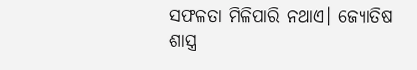ସଫଳତା ମିଳିପାରି ନଥାଏ। ଜ୍ୟୋତିଷ ଶାସ୍ତ୍ର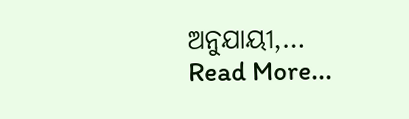ଅନୁଯାୟୀ,…
Read More...